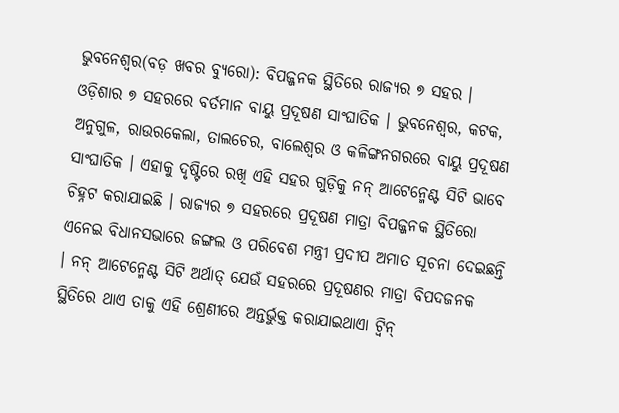ଭୁବନେଶ୍ୱର(ବଡ଼ ଖବର ବ୍ୟୁରୋ): ବିପଜ୍ଜନକ ସ୍ଥିତିରେ ରାଜ୍ୟର ୭ ସହର । ଓଡ଼ିଶାର ୭ ସହରରେ ବର୍ତମାନ ବାୟୁ ପ୍ରଦୂଷଣ ସାଂଘାତିକ । ଭୁବନେଶ୍ୱର, କଟକ, ଅନୁଗୁଳ, ରାଉରକେଲା, ତାଲଚେର, ବାଲେଶ୍ୱର ଓ କଳିଙ୍ଗନଗରରେ ବାୟୁ ପ୍ରଦୂଷଣ ସାଂଘାତିକ । ଏହାକୁ ଦୃଷ୍ଟିରେ ରଖି ଏହି ସହର ଗୁଡ଼ିକୁ ନନ୍ ଆଟେନ୍ମେଣ୍ଟ ସିଟି ଭାବେ ଚିହ୍ନଟ କରାଯାଇଛି । ରାଜ୍ୟର ୭ ସହରରେ ପ୍ରଦୂଷଣ ମାତ୍ରା ବିପଜ୍ଜନକ ସ୍ଥିତିରୋ
ଏନେଇ ବିଧାନସଭାରେ ଜଙ୍ଗଲ ଓ ପରିବେଶ ମନ୍ତ୍ରୀ ପ୍ରଦୀପ ଅମାତ ସୂଚନା ଦେଇଛନ୍ତି । ନନ୍ ଆଟେନ୍ମେଣ୍ଟ ସିଟି ଅର୍ଥାତ୍ ଯେଉଁ ସହରରେ ପ୍ରଦୂଷଣର ମାତ୍ରା ବିପଦଜନକ ସ୍ଥିତିରେ ଥାଏ ତାକୁ ଏହି ଶ୍ରେଣୀରେ ଅନ୍ତର୍ଭୁକ୍ତ କରାଯାଇଥାଏା ଟ୍ୱିନ୍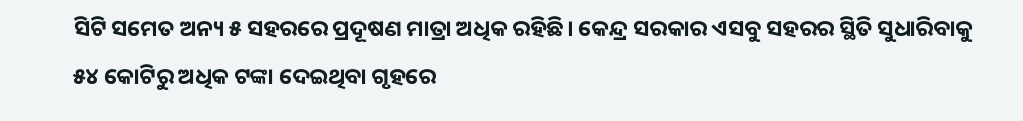ସିଟି ସମେତ ଅନ୍ୟ ୫ ସହରରେ ପ୍ରଦୂଷଣ ମାତ୍ରା ଅଧିକ ରହିଛି। କେନ୍ଦ୍ର ସରକାର ଏସବୁ ସହରର ସ୍ଥିତି ସୁଧାରିବାକୁ ୫୪ କୋଟିରୁ ଅଧିକ ଟଙ୍କା ଦେଇଥିବା ଗୃହରେ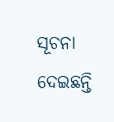ସୂଚନା ଦେଇଛନ୍ତି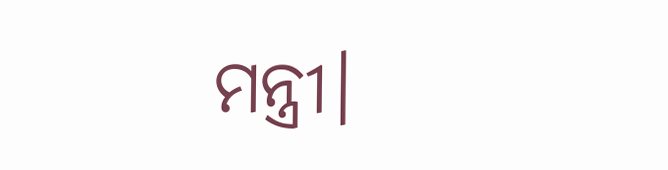ମନ୍ତ୍ରୀ।